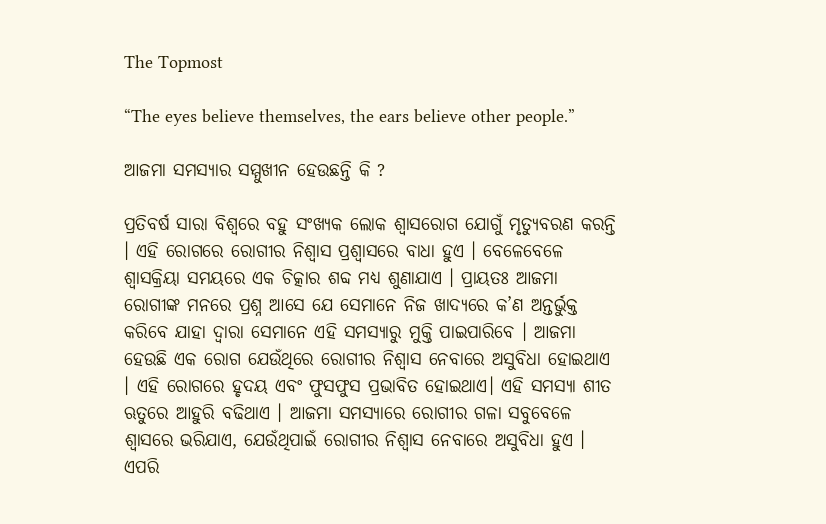The Topmost

“The eyes believe themselves, the ears believe other people.”

ଆଜମା ସମସ୍ୟାର ସମ୍ମୁଖୀନ ହେଉଛନ୍ତି କି ?

ପ୍ରତିବର୍ଷ ସାରା ବିଶ୍ୱରେ ବହୁ ସଂଖ୍ୟକ ଲୋକ ଶ୍ୱାସରୋଗ ଯୋଗୁଁ ମୃତ୍ୟୁବରଣ କରନ୍ତି । ଏହି ରୋଗରେ ରୋଗୀର ନିଶ୍ୱାସ ପ୍ରଶ୍ୱାସରେ ବାଧା ହୁଏ । ବେଳେବେଳେ ଶ୍ବାସକ୍ରିୟା ସମୟରେ ଏକ ଚିତ୍କାର ଶବ୍ଦ ମଧ୍ୟ ଶୁଣାଯାଏ । ପ୍ରାୟତଃ ଆଜମା ରୋଗୀଙ୍କ ମନରେ ପ୍ରଶ୍ନ ଆସେ ଯେ ସେମାନେ ନିଜ ଖାଦ୍ୟରେ କ’ଣ ଅନ୍ତର୍ଭୁକ୍ତ କରିବେ ଯାହା ଦ୍ବାରା ସେମାନେ ଏହି ସମସ୍ୟାରୁ ମୁକ୍ତି ପାଇପାରିବେ । ଆଜମା ହେଉଛି ଏକ ରୋଗ ଯେଉଁଥିରେ ରୋଗୀର ନିଶ୍ୱାସ ନେବାରେ ଅସୁବିଧା ହୋଇଥାଏ । ଏହି ରୋଗରେ ହୃଦୟ ଏବଂ ଫୁସଫୁସ ପ୍ରଭାବିତ ହୋଇଥାଏ। ଏହି ସମସ୍ୟା ଶୀତ ଋତୁରେ ଆହୁରି ବଢିଥାଏ । ଆଜମା ସମସ୍ୟାରେ ରୋଗୀର ଗଳା ସବୁବେଳେ ଶ୍ବାସରେ ଭରିଯାଏ, ଯେଉଁଥିପାଇଁ ରୋଗୀର ନିଶ୍ୱାସ ନେବାରେ ଅସୁବିଧା ହୁଏ । ଏପରି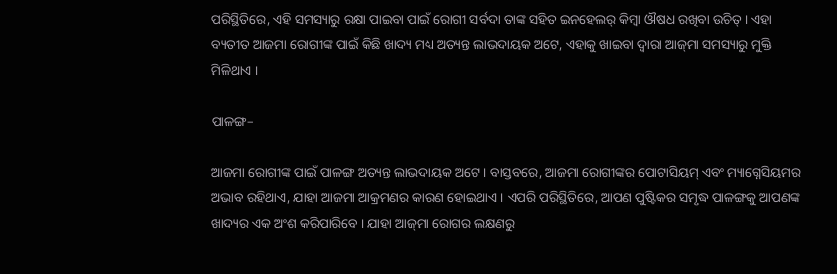ପରିସ୍ଥିତିରେ, ଏହି ସମସ୍ୟାରୁ ରକ୍ଷା ପାଇବା ପାଇଁ ରୋଗୀ ସର୍ବଦା ତାଙ୍କ ସହିତ ଇନହେଲର୍ କିମ୍ବା ଔଷଧ ରଖିବା ଉଚିତ୍ । ଏହା ବ୍ୟତୀତ ଆଜମା ରୋଗୀଙ୍କ ପାଇଁ କିଛି ଖାଦ୍ୟ ମଧ୍ୟ ଅତ୍ୟନ୍ତ ଲାଭଦାୟକ ଅଟେ, ଏହାକୁ ଖାଇବା ଦ୍ୱାରା ଆଜ୍‌ମା ସମସ୍ୟାରୁ ମୁକ୍ତି ମିଳିଥାଏ ।

ପାଳଙ୍ଗ–

ଆଜମା ରୋଗୀଙ୍କ ପାଇଁ ପାଳଙ୍ଗ ଅତ୍ୟନ୍ତ ଲାଭଦାୟକ ଅଟେ । ବାସ୍ତବରେ, ଆଜମା ରୋଗୀଙ୍କର ପୋଟାସିୟମ୍ ଏବଂ ମ୍ୟାଗ୍ନେସିୟମର ଅଭାବ ରହିଥାଏ, ଯାହା ଆଜମା ଆକ୍ରମଣର କାରଣ ହୋଇଥାଏ । ଏପରି ପରିସ୍ଥିତିରେ, ଆପଣ ପୁଷ୍ଟିକର ସମୃଦ୍ଧ ପାଳଙ୍ଗକୁ ଆପଣଙ୍କ ଖାଦ୍ୟର ଏକ ଅଂଶ କରିପାରିବେ । ଯାହା ଆଜ୍‌ମା ରୋଗର ଲକ୍ଷଣରୁ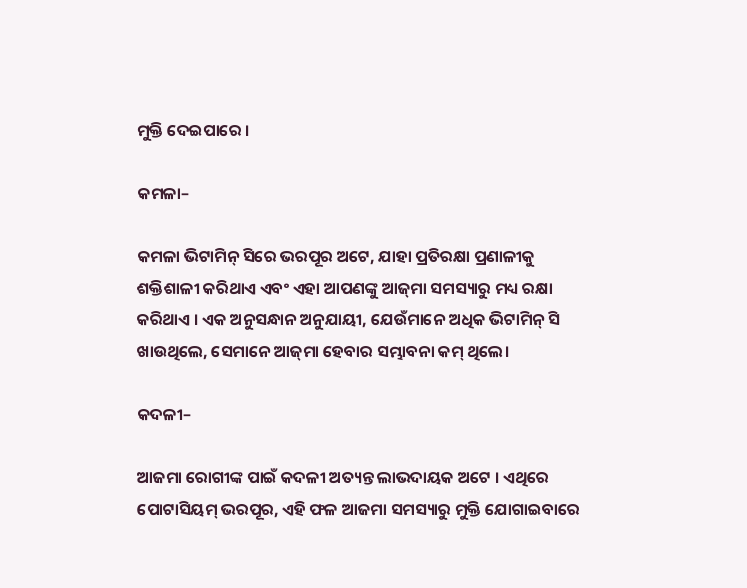ମୁକ୍ତି ଦେଇପାରେ ।

କମଳା–

କମଳା ଭିଟାମିନ୍ ସିରେ ଭରପୂର ଅଟେ, ଯାହା ପ୍ରତିରକ୍ଷା ପ୍ରଣାଳୀକୁ ଶକ୍ତିଶାଳୀ କରିଥାଏ ଏବଂ ଏହା ଆପଣଙ୍କୁ ଆଜ୍‌ମା ସମସ୍ୟାରୁ ମଧ୍ୟ ରକ୍ଷା କରିଥାଏ । ଏକ ଅନୁସନ୍ଧାନ ଅନୁଯାୟୀ, ଯେଉଁମାନେ ଅଧିକ ଭିଟାମିନ୍ ସି ଖାଉଥିଲେ, ସେମାନେ ଆଜ୍‌ମା ହେବାର ସମ୍ଭାବନା କମ୍ ଥିଲେ।

କଦଳୀ–

ଆଜମା ରୋଗୀଙ୍କ ପାଇଁ କଦଳୀ ଅତ୍ୟନ୍ତ ଲାଭଦାୟକ ଅଟେ । ଏଥିରେ ପୋଟାସିୟମ୍ ଭରପୂର, ଏହି ଫଳ ଆଜମା ସମସ୍ୟାରୁ ମୁକ୍ତି ଯୋଗାଇବାରେ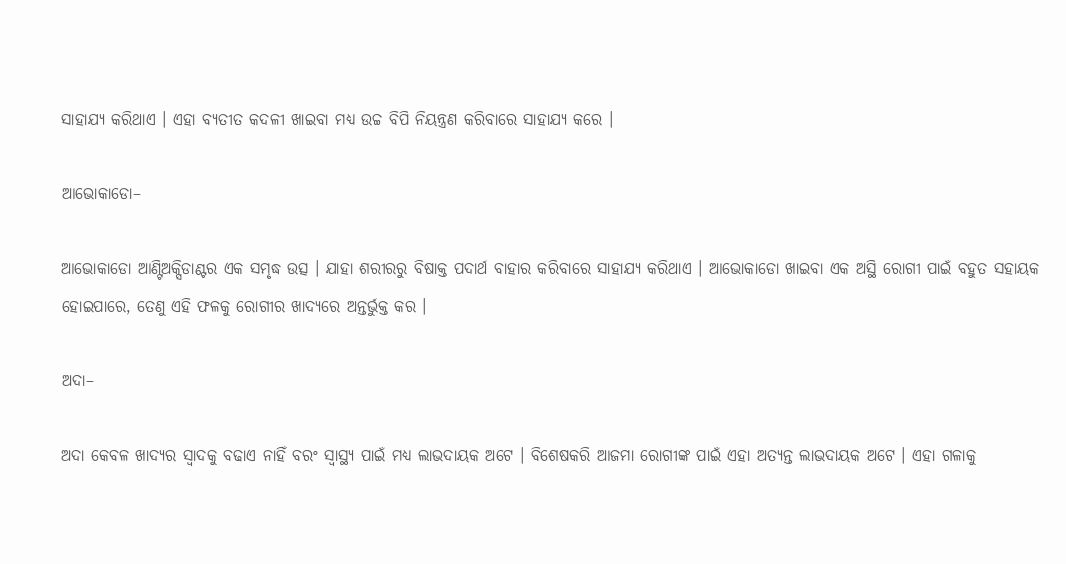ସାହାଯ୍ୟ କରିଥାଏ । ଏହା ବ୍ୟତୀତ କଦଳୀ ଖାଇବା ମଧ୍ୟ ଉଚ୍ଚ ବିପି ନିୟନ୍ତ୍ରଣ କରିବାରେ ସାହାଯ୍ୟ କରେ ।

ଆଭୋକାଡୋ–

ଆଭୋକାଡୋ ଆଣ୍ଟିଅକ୍ସିଡାଣ୍ଟର ଏକ ସମୃଦ୍ଧ ଉତ୍ସ । ଯାହା ଶରୀରରୁ ବିଷାକ୍ତ ପଦାର୍ଥ ବାହାର କରିବାରେ ସାହାଯ୍ୟ କରିଥାଏ । ଆଭୋକାଡୋ ଖାଇବା ଏକ ଅସ୍ଥି ରୋଗୀ ପାଇଁ ବହୁତ ସହାୟକ ହୋଇପାରେ, ତେଣୁ ଏହି ଫଳକୁ ରୋଗୀର ଖାଦ୍ୟରେ ଅନ୍ତର୍ଭୁକ୍ତ କର ।

ଅଦା–

ଅଦା କେବଳ ଖାଦ୍ୟର ସ୍ୱାଦକୁ ବଢାଏ ନାହିଁ ବରଂ ସ୍ୱାସ୍ଥ୍ୟ ପାଇଁ ମଧ୍ୟ ଲାଭଦାୟକ ଅଟେ । ବିଶେଷକରି ଆଜମା ରୋଗୀଙ୍କ ପାଇଁ ଏହା ଅତ୍ୟନ୍ତ ଲାଭଦାୟକ ଅଟେ । ଏହା ଗଳାକୁ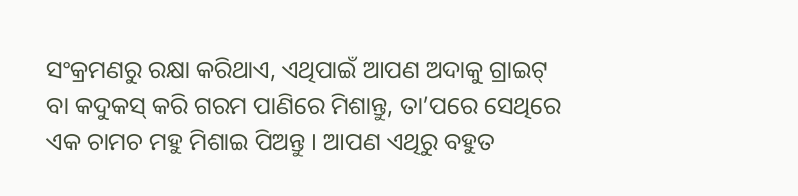ସଂକ୍ରମଣରୁ ରକ୍ଷା କରିଥାଏ, ଏଥିପାଇଁ ଆପଣ ଅଦାକୁ ଗ୍ରାଇଟ୍ ବା କଦୁକସ୍ କରି ଗରମ ପାଣିରେ ମିଶାନ୍ତୁ, ତା’ପରେ ସେଥିରେ ଏକ ଚାମଚ ମହୁ ମିଶାଇ ପିଅନ୍ତୁ । ଆପଣ ଏଥିରୁ ବହୁତ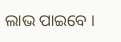ଲାଭ ପାଇବେ ।